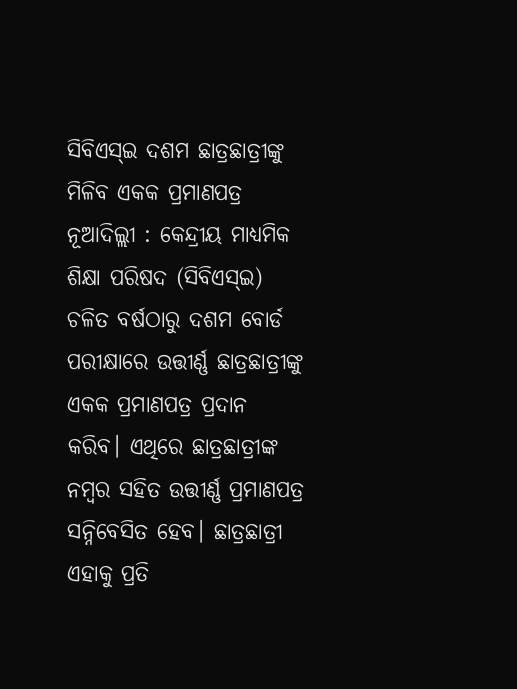ସିବିଏସ୍ଇ ଦଶମ ଛାତ୍ରଛାତ୍ରୀଙ୍କୁ ମିଳିବ ଏକକ ପ୍ରମାଣପତ୍ର
ନୂଆଦିଲ୍ଲୀ : କେନ୍ଦ୍ରୀୟ ମାଧ୍ୟମିକ ଶିକ୍ଷା ପରିଷଦ (ସିବିଏସ୍ଇ) ଚଳିତ ବର୍ଷଠାରୁ ଦଶମ ବୋର୍ଡ ପରୀକ୍ଷାରେ ଉତ୍ତୀର୍ଣ୍ଣ ଛାତ୍ରଛାତ୍ରୀଙ୍କୁ ଏକକ ପ୍ରମାଣପତ୍ର ପ୍ରଦାନ କରିବ। ଏଥିରେ ଛାତ୍ରଛାତ୍ରୀଙ୍କ ନମ୍ବର ସହିତ ଉତ୍ତୀର୍ଣ୍ଣ ପ୍ରମାଣପତ୍ର ସନ୍ନିବେସିତ ହେବ। ଛାତ୍ରଛାତ୍ରୀ ଏହାକୁ ପ୍ରତି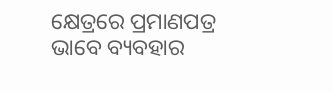କ୍ଷେତ୍ରରେ ପ୍ରମାଣପତ୍ର ଭାବେ ବ୍ୟବହାର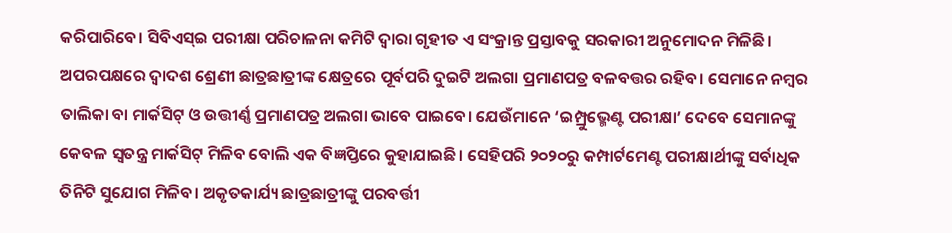କରିପାରିବେ। ସିବିଏସ୍ଇ ପରୀକ୍ଷା ପରିଚାଳନା କମିଟି ଦ୍ବାରା ଗୃହୀତ ଏ ସଂକ୍ରାନ୍ତ ପ୍ରସ୍ତାବକୁ ସରକାରୀ ଅନୁମୋଦନ ମିଳିଛି। ଅପରପକ୍ଷରେ ଦ୍ବାଦଶ ଶ୍ରେଣୀ ଛାତ୍ରଛାତ୍ରୀଙ୍କ କ୍ଷେତ୍ରରେ ପୂର୍ବପରି ଦୁଇଟି ଅଲଗା ପ୍ରମାଣପତ୍ର ବଳବତ୍ତର ରହିବ। ସେମାନେ ନମ୍ବର ତାଲିକା ବା ମାର୍କସିଟ୍ ଓ ଉତ୍ତୀର୍ଣ୍ଣ ପ୍ରମାଣପତ୍ର ଅଲଗା ଭାବେ ପାଇବେ। ଯେଉଁମାନେ ‘ଇମ୍ପ୍ରୁଭ୍ମେଣ୍ଟ ପରୀକ୍ଷା’ ଦେବେ ସେମାନଙ୍କୁ କେବଳ ସ୍ବତନ୍ତ୍ର ମାର୍କସିଟ୍ ମିଳିବ ବୋଲି ଏକ ବିଜ୍ଞପ୍ତିରେ କୁହାଯାଇଛି। ସେହିପରି ୨୦୨୦ରୁ କମ୍ପାର୍ଟମେଣ୍ଟ ପରୀକ୍ଷାର୍ଥୀଙ୍କୁ ସର୍ବାଧିକ ତିନିଟି ସୁଯୋଗ ମିଳିବ। ଅକୃତକାର୍ଯ୍ୟ ଛାତ୍ରଛାତ୍ରୀଙ୍କୁ ପରବର୍ତ୍ତୀ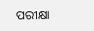ପରୀକ୍ଷା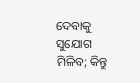ଦେବାକୁ ସୁଯୋଗ ମିଳିବ; କିନ୍ତୁ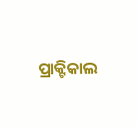ପ୍ରାକ୍ଟିକାଲ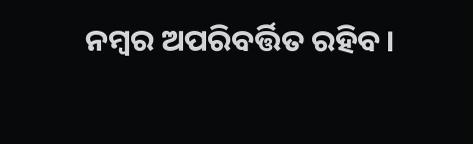ନମ୍ବର ଅପରିବର୍ତ୍ତିତ ରହିବ।